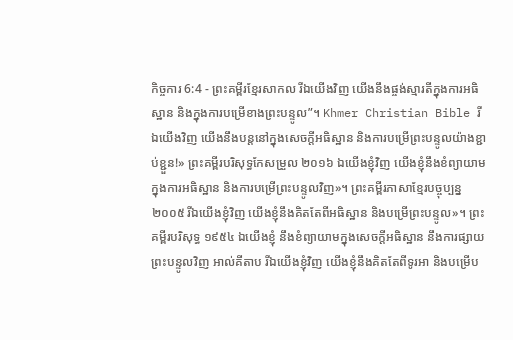កិច្ចការ 6:4 - ព្រះគម្ពីរខ្មែរសាកល រីឯយើងវិញ យើងនឹងផ្ចង់ស្មារតីក្នុងការអធិស្ឋាន និងក្នុងការបម្រើខាងព្រះបន្ទូល”។ Khmer Christian Bible រីឯយើងវិញ យើងនឹងបន្ដនៅក្នុងសេចក្ដីអធិស្ឋាន និងការបម្រើព្រះបន្ទូលយ៉ាងខ្ជាប់ខ្ជួន!» ព្រះគម្ពីរបរិសុទ្ធកែសម្រួល ២០១៦ ឯយើងខ្ញុំវិញ យើងខ្ញុំនឹងខំព្យាយាមក្នុងការអធិស្ឋាន និងការបម្រើព្រះបន្ទូលវិញ»។ ព្រះគម្ពីរភាសាខ្មែរបច្ចុប្បន្ន ២០០៥ រីឯយើងខ្ញុំវិញ យើងខ្ញុំនឹងគិតតែពីអធិស្ឋាន និងបម្រើព្រះបន្ទូល»។ ព្រះគម្ពីរបរិសុទ្ធ ១៩៥៤ ឯយើងខ្ញុំ នឹងខំព្យាយាមក្នុងសេចក្ដីអធិស្ឋាន នឹងការផ្សាយព្រះបន្ទូលវិញ អាល់គីតាប រីឯយើងខ្ញុំវិញ យើងខ្ញុំនឹងគិតតែពីទូរអា និងបម្រើប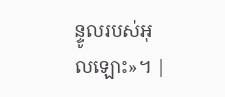ន្ទូលរបស់អុលឡោះ»។ |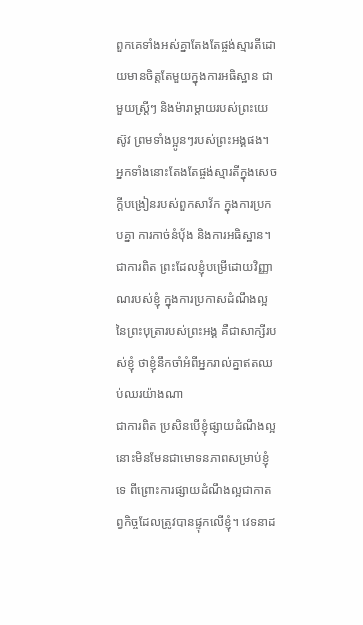ពួកគេទាំងអស់គ្នាតែងតែផ្ចង់ស្មារតីដោយមានចិត្តតែមួយក្នុងការអធិស្ឋាន ជាមួយស្ត្រីៗ និងម៉ារាម្ដាយរបស់ព្រះយេស៊ូវ ព្រមទាំងប្អូនៗរបស់ព្រះអង្គផង។
អ្នកទាំងនោះតែងតែផ្ចង់ស្មារតីក្នុងសេចក្ដីបង្រៀនរបស់ពួកសាវ័ក ក្នុងការប្រកបគ្នា ការកាច់នំប៉័ង និងការអធិស្ឋាន។
ជាការពិត ព្រះដែលខ្ញុំបម្រើដោយវិញ្ញាណរបស់ខ្ញុំ ក្នុងការប្រកាសដំណឹងល្អនៃព្រះបុត្រារបស់ព្រះអង្គ គឺជាសាក្សីរបស់ខ្ញុំ ថាខ្ញុំនឹកចាំអំពីអ្នករាល់គ្នាឥតឈប់ឈរយ៉ាងណា
ជាការពិត ប្រសិនបើខ្ញុំផ្សាយដំណឹងល្អ នោះមិនមែនជាមោទនភាពសម្រាប់ខ្ញុំទេ ពីព្រោះការផ្សាយដំណឹងល្អជាកាតព្វកិច្ចដែលត្រូវបានផ្ទុកលើខ្ញុំ។ វេទនាដ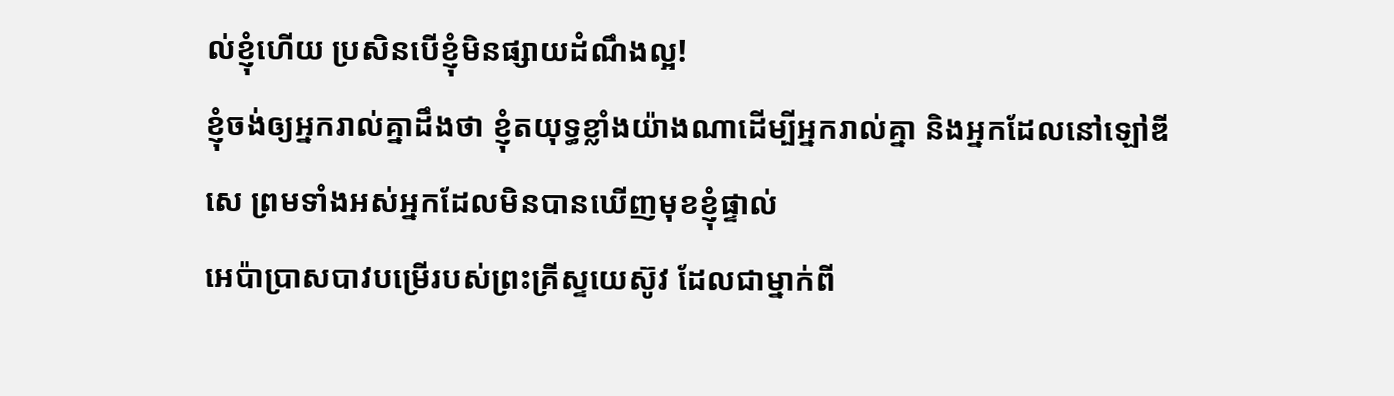ល់ខ្ញុំហើយ ប្រសិនបើខ្ញុំមិនផ្សាយដំណឹងល្អ!
ខ្ញុំចង់ឲ្យអ្នករាល់គ្នាដឹងថា ខ្ញុំតយុទ្ធខ្លាំងយ៉ាងណាដើម្បីអ្នករាល់គ្នា និងអ្នកដែលនៅឡៅឌីសេ ព្រមទាំងអស់អ្នកដែលមិនបានឃើញមុខខ្ញុំផ្ទាល់
អេប៉ាប្រាសបាវបម្រើរបស់ព្រះគ្រីស្ទយេស៊ូវ ដែលជាម្នាក់ពី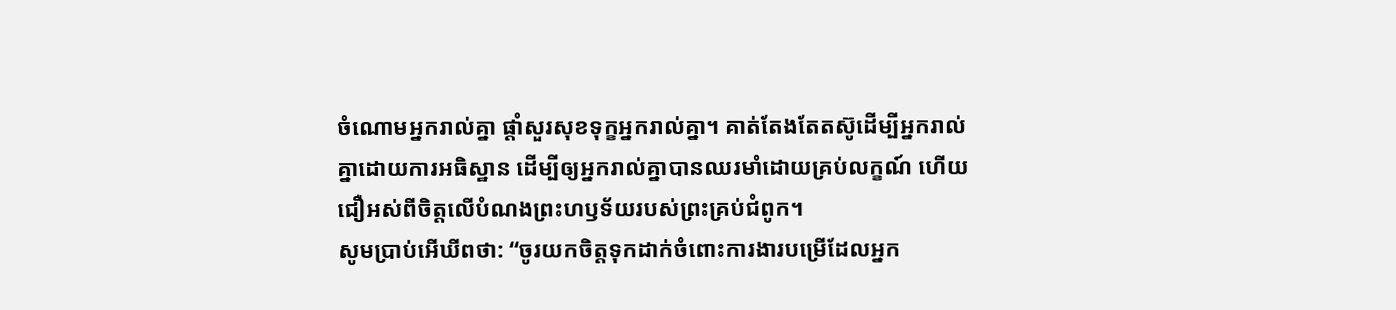ចំណោមអ្នករាល់គ្នា ផ្ដាំសួរសុខទុក្ខអ្នករាល់គ្នា។ គាត់តែងតែតស៊ូដើម្បីអ្នករាល់គ្នាដោយការអធិស្ឋាន ដើម្បីឲ្យអ្នករាល់គ្នាបានឈរមាំដោយគ្រប់លក្ខណ៍ ហើយជឿអស់ពីចិត្តលើបំណងព្រះហឫទ័យរបស់ព្រះគ្រប់ជំពូក។
សូមប្រាប់អើឃីពថា: “ចូរយកចិត្តទុកដាក់ចំពោះការងារបម្រើដែលអ្នក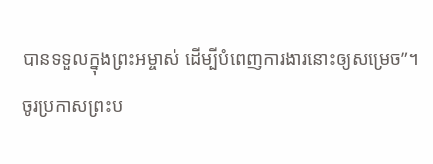បានទទួលក្នុងព្រះអម្ចាស់ ដើម្បីបំពេញការងារនោះឲ្យសម្រេច”។
ចូរប្រកាសព្រះប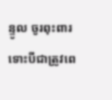ន្ទូល ចូរពុះពារ ទោះបីជាត្រូវពេ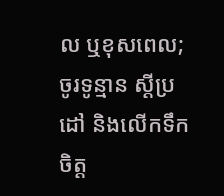ល ឬខុសពេល; ចូរទូន្មាន ស្ដីប្រដៅ និងលើកទឹកចិត្ត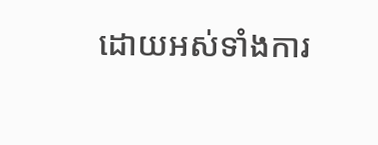ដោយអស់ទាំងការ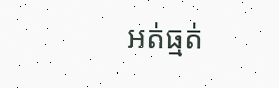អត់ធ្មត់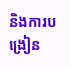និងការបង្រៀន